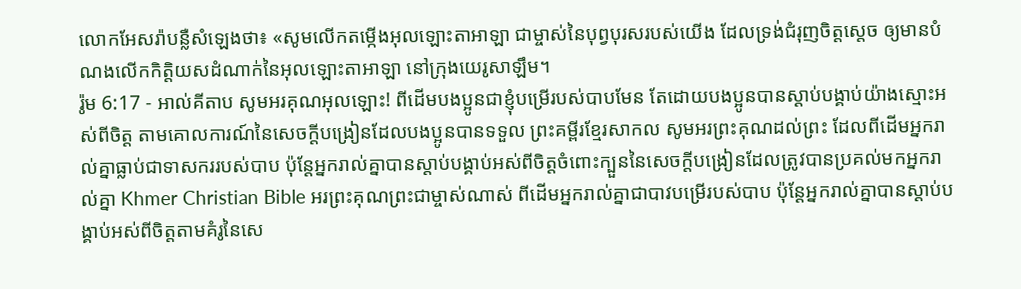លោកអែសរ៉ាបន្លឺសំឡេងថា៖ «សូមលើកតម្កើងអុលឡោះតាអាឡា ជាម្ចាស់នៃបុព្វបុរសរបស់យើង ដែលទ្រង់ជំរុញចិត្តស្តេច ឲ្យមានបំណងលើកកិត្តិយសដំណាក់នៃអុលឡោះតាអាឡា នៅក្រុងយេរូសាឡឹម។
រ៉ូម 6:17 - អាល់គីតាប សូមអរគុណអុលឡោះ! ពីដើមបងប្អូនជាខ្ញុំបម្រើរបស់បាបមែន តែដោយបងប្អូនបានស្ដាប់បង្គាប់យ៉ាងស្មោះអស់ពីចិត្ដ តាមគោលការណ៍នៃសេចក្ដីបង្រៀនដែលបងប្អូនបានទទួល ព្រះគម្ពីរខ្មែរសាកល សូមអរព្រះគុណដល់ព្រះ ដែលពីដើមអ្នករាល់គ្នាធ្លាប់ជាទាសកររបស់បាប ប៉ុន្តែអ្នករាល់គ្នាបានស្ដាប់បង្គាប់អស់ពីចិត្តចំពោះក្បួននៃសេចក្ដីបង្រៀនដែលត្រូវបានប្រគល់មកអ្នករាល់គ្នា Khmer Christian Bible អរព្រះគុណព្រះជាម្ចាស់ណាស់ ពីដើមអ្នករាល់គ្នាជាបាវបម្រើរបស់បាប ប៉ុន្ដែអ្នករាល់គ្នាបានស្ដាប់បង្គាប់អស់ពីចិត្តតាមគំរូនៃសេ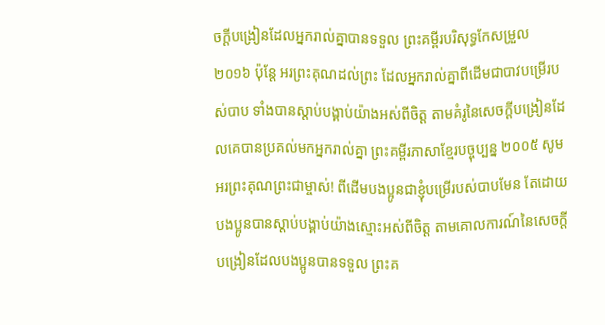ចក្ដីបង្រៀនដែលអ្នករាល់គ្នាបានទទួល ព្រះគម្ពីរបរិសុទ្ធកែសម្រួល ២០១៦ ប៉ុន្តែ អរព្រះគុណដល់ព្រះ ដែលអ្នករាល់គ្នាពីដើមជាបាវបម្រើរបស់បាប ទាំងបានស្តាប់បង្គាប់យ៉ាងអស់ពីចិត្ត តាមគំរូនៃសេចក្ដីបង្រៀនដែលគេបានប្រគល់មកអ្នករាល់គ្នា ព្រះគម្ពីរភាសាខ្មែរបច្ចុប្បន្ន ២០០៥ សូមអរព្រះគុណព្រះជាម្ចាស់! ពីដើមបងប្អូនជាខ្ញុំបម្រើរបស់បាបមែន តែដោយបងប្អូនបានស្ដាប់បង្គាប់យ៉ាងស្មោះអស់ពីចិត្ត តាមគោលការណ៍នៃសេចក្ដីបង្រៀនដែលបងប្អូនបានទទួល ព្រះគ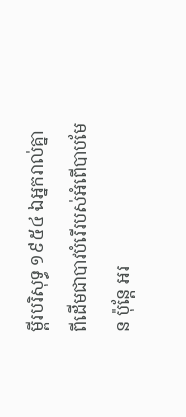ម្ពីរបរិសុទ្ធ ១៩៥៤ ឯអ្នករាល់គ្នា ពីដើមជាបាវបំរើរបស់អំពើបាបមែន ប៉ុន្តែ អរ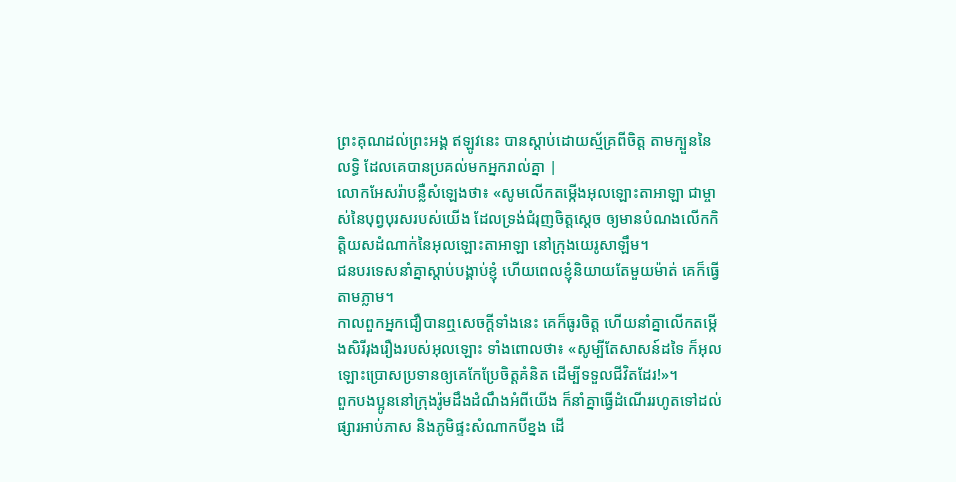ព្រះគុណដល់ព្រះអង្គ ឥឡូវនេះ បានស្តាប់ដោយស្ម័គ្រពីចិត្ត តាមក្បួននៃលទ្ធិ ដែលគេបានប្រគល់មកអ្នករាល់គ្នា |
លោកអែសរ៉ាបន្លឺសំឡេងថា៖ «សូមលើកតម្កើងអុលឡោះតាអាឡា ជាម្ចាស់នៃបុព្វបុរសរបស់យើង ដែលទ្រង់ជំរុញចិត្តស្តេច ឲ្យមានបំណងលើកកិត្តិយសដំណាក់នៃអុលឡោះតាអាឡា នៅក្រុងយេរូសាឡឹម។
ជនបរទេសនាំគ្នាស្ដាប់បង្គាប់ខ្ញុំ ហើយពេលខ្ញុំនិយាយតែមួយម៉ាត់ គេក៏ធ្វើតាមភ្លាម។
កាលពួកអ្នកជឿបានឮសេចក្ដីទាំងនេះ គេក៏ធូរចិត្ដ ហើយនាំគ្នាលើកតម្កើងសិរីរុងរឿងរបស់អុលឡោះ ទាំងពោលថា៖ «សូម្បីតែសាសន៍ដទៃ ក៏អុលឡោះប្រោសប្រទានឲ្យគេកែប្រែចិត្ដគំនិត ដើម្បីទទួលជីវិតដែរ!»។
ពួកបងប្អូននៅក្រុងរ៉ូមដឹងដំណឹងអំពីយើង ក៏នាំគ្នាធ្វើដំណើររហូតទៅដល់ផ្សារអាប់ភាស និងភូមិផ្ទះសំណាកបីខ្នង ដើ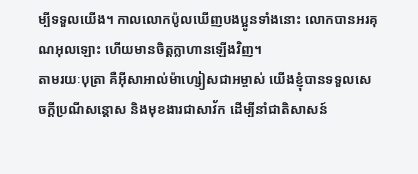ម្បីទទួលយើង។ កាលលោកប៉ូលឃើញបងប្អូនទាំងនោះ លោកបានអរគុណអុលឡោះ ហើយមានចិត្ដក្លាហានឡើងវិញ។
តាមរយៈបុត្រា គឺអ៊ីសាអាល់ម៉ាហ្សៀសជាអម្ចាស់ យើងខ្ញុំបានទទួលសេចក្តីប្រណីសន្តោស និងមុខងារជាសាវ័ក ដើម្បីនាំជាតិសាសន៍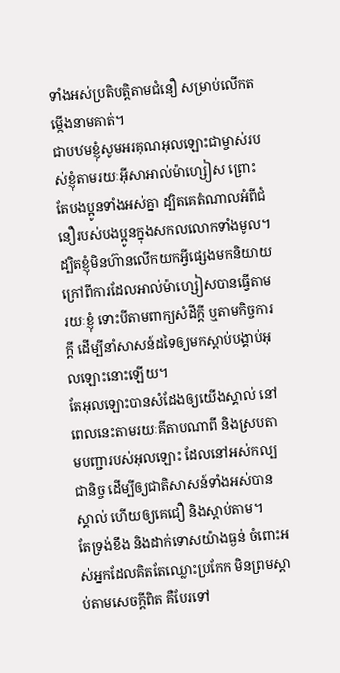ទាំងអស់ប្រតិបត្ដិតាមជំនឿ សម្រាប់លើកតម្កើងនាមគាត់។
ជាបឋមខ្ញុំសូមអរគុណអុលឡោះជាម្ចាស់របស់ខ្ញុំតាមរយៈអ៊ីសាអាល់ម៉ាហ្សៀស ព្រោះតែបងប្អូនទាំងអស់គ្នា ដ្បិតគេតំណាលអំពីជំនឿរបស់បងប្អូនក្នុងសកលលោកទាំងមូល។
ដ្បិតខ្ញុំមិនហ៊ានលើកយកអ្វីផ្សេងមកនិយាយក្រៅពីការដែលអាល់ម៉ាហ្សៀសបានធ្វើតាមរយៈខ្ញុំ ទោះបីតាមពាក្យសំដីក្ដី ឬតាមកិច្ចការក្ដី ដើម្បីនាំសាសន៍ដទៃឲ្យមកស្ដាប់បង្គាប់អុលឡោះនោះឡើយ។
តែអុលឡោះបានសំដែងឲ្យយើងស្គាល់ នៅពេលនេះតាមរយៈគីតាបណាពី និងស្របតាមបញ្ជារបស់អុលឡោះ ដែលនៅអស់កល្បជានិច្ច ដើម្បីឲ្យជាតិសាសន៍ទាំងអស់បានស្គាល់ ហើយឲ្យគេជឿ និងស្ដាប់តាម។
តែទ្រង់ខឹង និងដាក់ទោសយ៉ាងធ្ងន់ ចំពោះអស់អ្នកដែលគិតតែឈ្លោះប្រកែក មិនព្រមស្ដាប់តាមសេចក្ដីពិត គឺបែរទៅ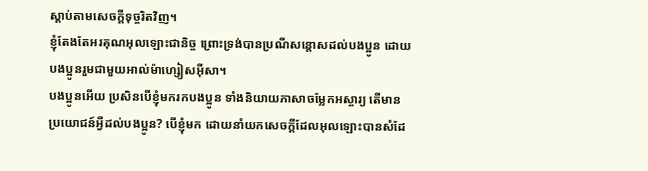ស្ដាប់តាមសេចក្ដីទុច្ចរិតវិញ។
ខ្ញុំតែងតែអរគុណអុលឡោះជានិច្ច ព្រោះទ្រង់បានប្រណីសន្ដោសដល់បងប្អូន ដោយបងប្អូនរួមជាមួយអាល់ម៉ាហ្សៀសអ៊ីសា។
បងប្អូនអើយ ប្រសិនបើខ្ញុំមករកបងប្អូន ទាំងនិយាយភាសាចម្លែកអស្ចារ្យ តើមានប្រយោជន៍អ្វីដល់បងប្អូន? បើខ្ញុំមក ដោយនាំយកសេចក្ដីដែលអុលឡោះបានសំដែ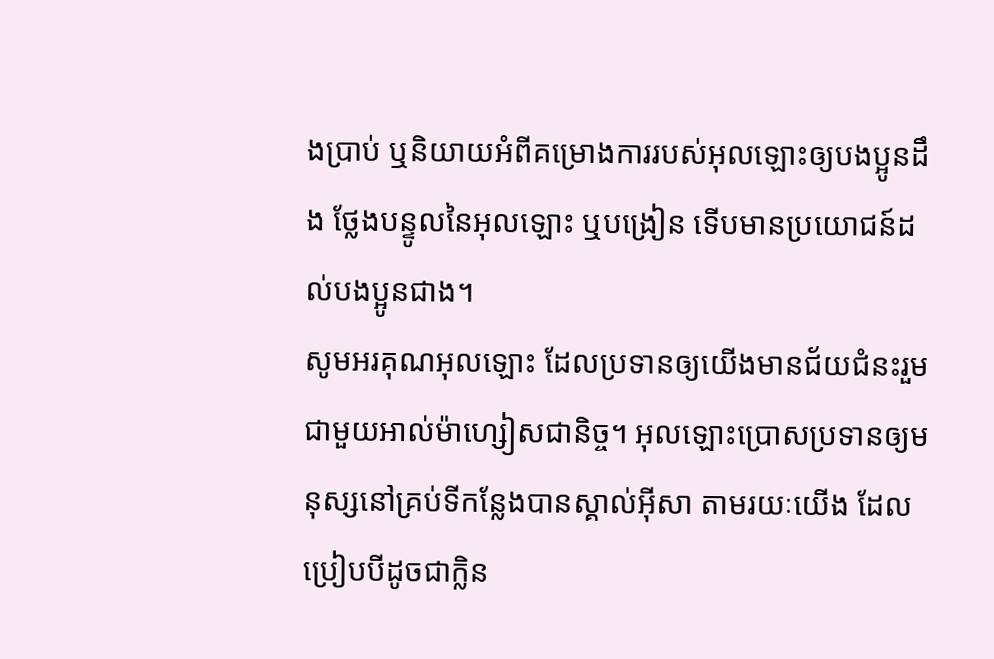ងប្រាប់ ឬនិយាយអំពីគម្រោងការរបស់អុលឡោះឲ្យបងប្អូនដឹង ថ្លែងបន្ទូលនៃអុលឡោះ ឬបង្រៀន ទើបមានប្រយោជន៍ដល់បងប្អូនជាង។
សូមអរគុណអុលឡោះ ដែលប្រទានឲ្យយើងមានជ័យជំនះរួមជាមួយអាល់ម៉ាហ្សៀសជានិច្ច។ អុលឡោះប្រោសប្រទានឲ្យមនុស្សនៅគ្រប់ទីកន្លែងបានស្គាល់អ៊ីសា តាមរយៈយើង ដែលប្រៀបបីដូចជាក្លិន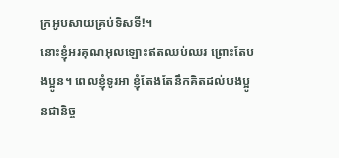ក្រអូបសាយគ្រប់ទិសទី!។
នោះខ្ញុំអរគុណអុលឡោះឥតឈប់ឈរ ព្រោះតែបងប្អូន។ ពេលខ្ញុំទូរអា ខ្ញុំតែងតែនឹកគិតដល់បងប្អូនជានិច្ច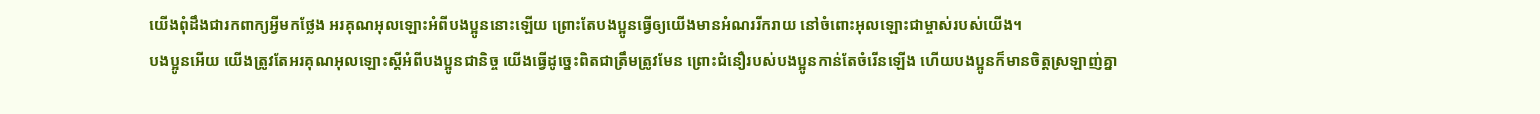យើងពុំដឹងជារកពាក្យអ្វីមកថ្លែង អរគុណអុលឡោះអំពីបងប្អូននោះឡើយ ព្រោះតែបងប្អូនធ្វើឲ្យយើងមានអំណររីករាយ នៅចំពោះអុលឡោះជាម្ចាស់របស់យើង។
បងប្អូនអើយ យើងត្រូវតែអរគុណអុលឡោះស្ដីអំពីបងប្អូនជានិច្ច យើងធ្វើដូច្នេះពិតជាត្រឹមត្រូវមែន ព្រោះជំនឿរបស់បងប្អូនកាន់តែចំរើនឡើង ហើយបងប្អូនក៏មានចិត្ដស្រឡាញ់គ្នា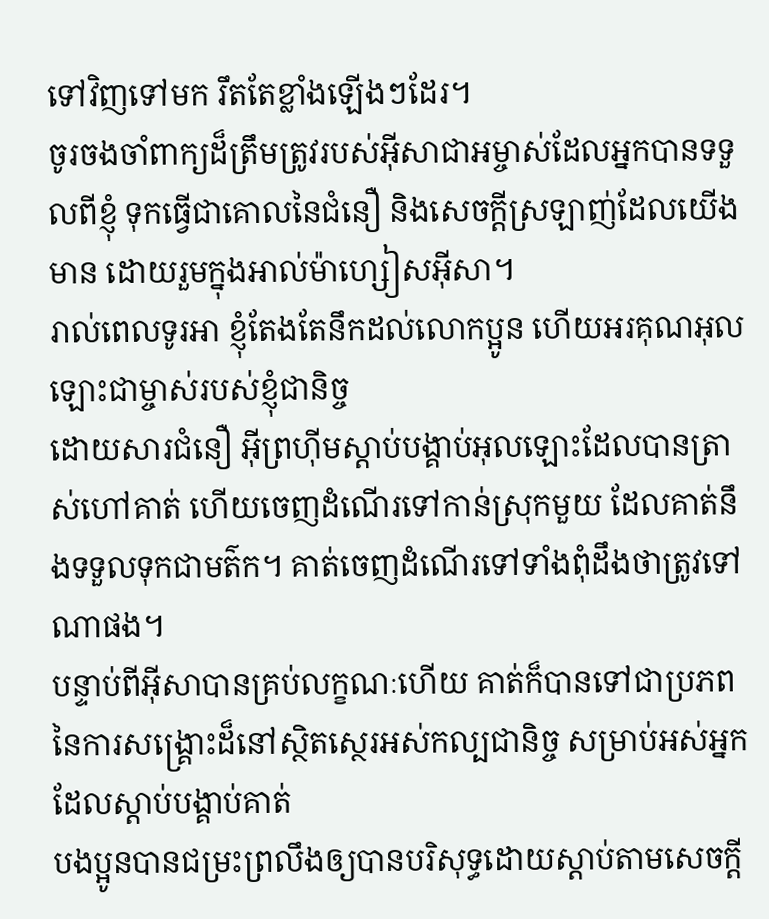ទៅវិញទៅមក រឹតតែខ្លាំងឡើងៗដែរ។
ចូរចងចាំពាក្យដ៏ត្រឹមត្រូវរបស់អ៊ីសាជាអម្ចាស់ដែលអ្នកបានទទួលពីខ្ញុំ ទុកធ្វើជាគោលនៃជំនឿ និងសេចក្ដីស្រឡាញ់ដែលយើងមាន ដោយរួមក្នុងអាល់ម៉ាហ្សៀសអ៊ីសា។
រាល់ពេលទូរអា ខ្ញុំតែងតែនឹកដល់លោកប្អូន ហើយអរគុណអុលឡោះជាម្ចាស់របស់ខ្ញុំជានិច្ច
ដោយសារជំនឿ អ៊ីព្រហ៊ីមស្ដាប់បង្គាប់អុលឡោះដែលបានត្រាស់ហៅគាត់ ហើយចេញដំណើរទៅកាន់ស្រុកមួយ ដែលគាត់នឹងទទួលទុកជាមត៌ក។ គាត់ចេញដំណើរទៅទាំងពុំដឹងថាត្រូវទៅណាផង។
បន្ទាប់ពីអ៊ីសាបានគ្រប់លក្ខណៈហើយ គាត់ក៏បានទៅជាប្រភពនៃការសង្គ្រោះដ៏នៅស្ថិតស្ថេរអស់កល្បជានិច្ច សម្រាប់អស់អ្នកដែលស្ដាប់បង្គាប់គាត់
បងប្អូនបានជម្រះព្រលឹងឲ្យបានបរិសុទ្ធដោយស្ដាប់តាមសេចក្ដី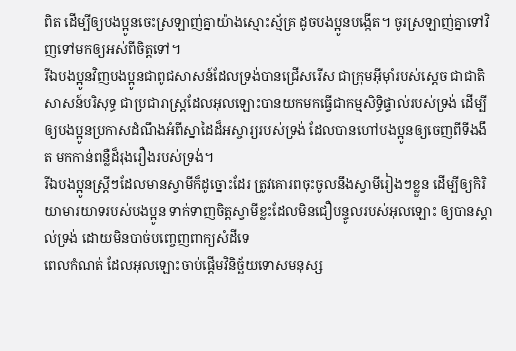ពិត ដើម្បីឲ្យបងប្អូនចេះស្រឡាញ់គ្នាយ៉ាងស្មោះស្ម័គ្រ ដូចបងប្អូនបង្កើត។ ចូរស្រឡាញ់គ្នាទៅវិញទៅមកឲ្យអស់ពីចិត្ដទៅ។
រីឯបងប្អូនវិញបងប្អូនជាពូជសាសន៍ដែលទ្រង់បានជ្រើសរើស ជាក្រុមអ៊ីមុាំរបស់ស្តេច ជាជាតិសាសន៍បរិសុទ្ធ ជាប្រជារាស្ដ្រដែលអុលឡោះបានយកមកធ្វើជាកម្មសិទ្ធិផ្ទាល់របស់ទ្រង់ ដើម្បីឲ្យបងប្អូនប្រកាសដំណឹងអំពីស្នាដៃដ៏អស្ចារ្យរបស់ទ្រង់ ដែលបានហៅបងប្អូនឲ្យចេញពីទីងងឹត មកកាន់ពន្លឺដ៏រុងរឿងរបស់ទ្រង់។
រីឯបងប្អូនស្ត្រីៗដែលមានស្វាមីក៏ដូច្នោះដែរ ត្រូវគោរពចុះចូលនឹងស្វាមីរៀងៗខ្លួន ដើម្បីឲ្យកិរិយាមារយាទរបស់បងប្អូន ទាក់ទាញចិត្ដស្វាមីខ្លះដែលមិនជឿបន្ទូលរបស់អុលឡោះ ឲ្យបានស្គាល់ទ្រង់ ដោយមិនបាច់បញ្ចេញពាក្យសំដីទេ
ពេលកំណត់ ដែលអុលឡោះចាប់ផ្តើមវិនិច្ឆ័យទោសមនុស្ស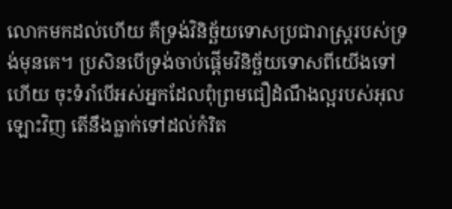លោកមកដល់ហើយ គឺទ្រង់វិនិច្ឆ័យទោសប្រជារាស្ដ្ររបស់ទ្រង់មុនគេ។ ប្រសិនបើទ្រង់ចាប់ផ្ដើមវិនិច្ឆ័យទោសពីយើងទៅហើយ ចុះទំរាំបើអស់អ្នកដែលពុំព្រមជឿដំណឹងល្អរបស់អុលឡោះវិញ តើនឹងធ្លាក់ទៅដល់កំរិត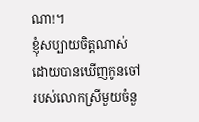ណា!។
ខ្ញុំសប្បាយចិត្ដណាស់ ដោយបានឃើញកូនចៅរបស់លោកស្រីមួយចំនួ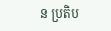ន ប្រតិប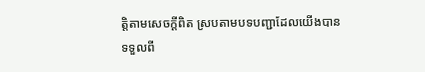ត្ដិតាមសេចក្ដីពិត ស្របតាមបទបញ្ជាដែលយើងបានទទួលពី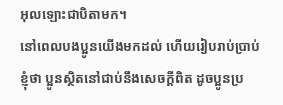អុលឡោះជាបិតាមក។
នៅពេលបងប្អូនយើងមកដល់ ហើយរៀបរាប់ប្រាប់ខ្ញុំថា ប្អូនស្ថិតនៅជាប់នឹងសេចក្ដីពិត ដូចប្អូនប្រ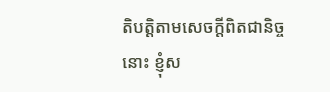តិបត្ដិតាមសេចក្ដីពិតជានិច្ចនោះ ខ្ញុំស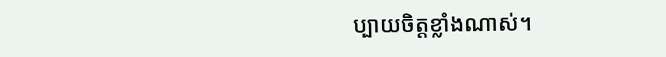ប្បាយចិត្ដខ្លាំងណាស់។